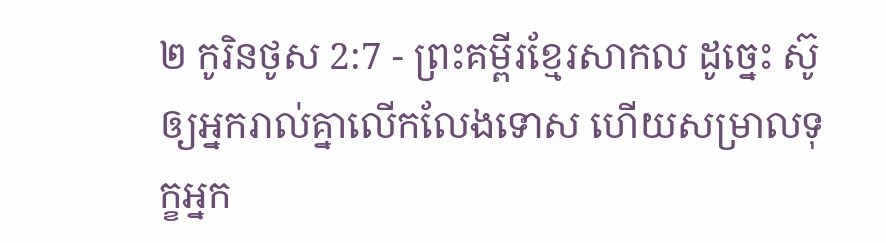២ កូរិនថូស 2:7 - ព្រះគម្ពីរខ្មែរសាកល ដូច្នេះ ស៊ូឲ្យអ្នករាល់គ្នាលើកលែងទោស ហើយសម្រាលទុក្ខអ្នក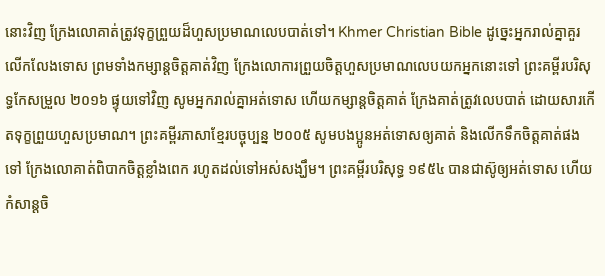នោះវិញ ក្រែងលោគាត់ត្រូវទុក្ខព្រួយដ៏ហួសប្រមាណលេបបាត់ទៅ។ Khmer Christian Bible ដូច្នេះអ្នករាល់គ្នាគួរលើកលែងទោស ព្រមទាំងកម្សាន្ដចិត្ដគាត់វិញ ក្រែងលោការព្រួយចិត្ដហួសប្រមាណលេបយកអ្នកនោះទៅ ព្រះគម្ពីរបរិសុទ្ធកែសម្រួល ២០១៦ ផ្ទុយទៅវិញ សូមអ្នករាល់គ្នាអត់ទោស ហើយកម្សាន្តចិត្តគាត់ ក្រែងគាត់ត្រូវលេបបាត់ ដោយសារកើតទុក្ខព្រួយហួសប្រមាណ។ ព្រះគម្ពីរភាសាខ្មែរបច្ចុប្បន្ន ២០០៥ សូមបងប្អូនអត់ទោសឲ្យគាត់ និងលើកទឹកចិត្តគាត់ផងទៅ ក្រែងលោគាត់ពិបាកចិត្តខ្លាំងពេក រហូតដល់ទៅអស់សង្ឃឹម។ ព្រះគម្ពីរបរិសុទ្ធ ១៩៥៤ បានជាស៊ូឲ្យអត់ទោស ហើយកំសាន្តចិ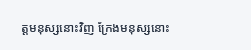ត្តមនុស្សនោះវិញ ក្រែងមនុស្សនោះ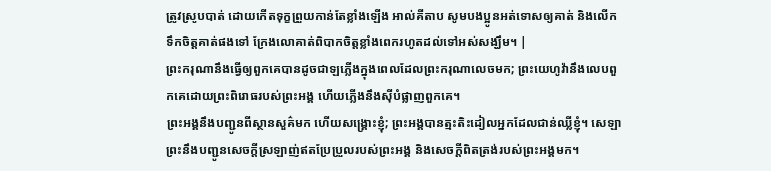ត្រូវស្រូបបាត់ ដោយកើតទុក្ខព្រួយកាន់តែខ្លាំងឡើង អាល់គីតាប សូមបងប្អូនអត់ទោសឲ្យគាត់ និងលើកទឹកចិត្ដគាត់ផងទៅ ក្រែងលោគាត់ពិបាកចិត្ដខ្លាំងពេករហូតដល់ទៅអស់សង្ឃឹម។ |
ព្រះករុណានឹងធ្វើឲ្យពួកគេបានដូចជាឡភ្លើងក្នុងពេលដែលព្រះករុណាលេចមក; ព្រះយេហូវ៉ានឹងលេបពួកគេដោយព្រះពិរោធរបស់ព្រះអង្គ ហើយភ្លើងនឹងស៊ីបំផ្លាញពួកគេ។
ព្រះអង្គនឹងបញ្ជូនពីស្ថានសួគ៌មក ហើយសង្គ្រោះខ្ញុំ; ព្រះអង្គបានត្មះតិះដៀលអ្នកដែលជាន់ឈ្លីខ្ញុំ។ សេឡា ព្រះនឹងបញ្ជូនសេចក្ដីស្រឡាញ់ឥតប្រែប្រួលរបស់ព្រះអង្គ និងសេចក្ដីពិតត្រង់របស់ព្រះអង្គមក។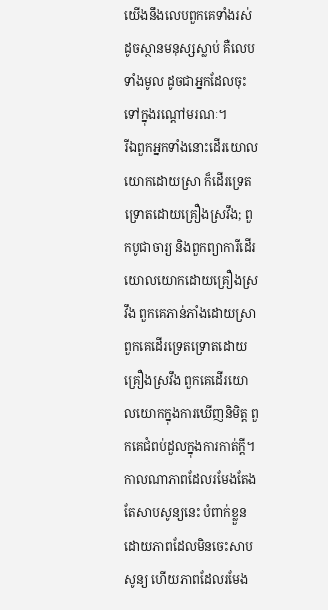យើងនឹងលេបពួកគេទាំងរស់ដូចស្ថានមនុស្សស្លាប់ គឺលេបទាំងមូល ដូចជាអ្នកដែលចុះទៅក្នុងរណ្ដៅមរណៈ។
រីឯពួកអ្នកទាំងនោះដើរយោលយោកដោយស្រា ក៏ដើរទ្រេតទ្រោតដោយគ្រឿងស្រវឹង; ពួកបូជាចារ្យ និងពួកព្យាការីដើរយោលយោកដោយគ្រឿងស្រវឹង ពួកគេភាន់ភាំងដោយស្រា ពួកគេដើរទ្រេតទ្រោតដោយគ្រឿងស្រវឹង ពួកគេដើរយោលយោកក្នុងការឃើញនិមិត្ត ពួកគេជំពប់ដួលក្នុងការកាត់ក្ដី។
កាលណាភាពដែលរមែងតែងតែសាបសូន្យនេះ បំពាក់ខ្លួនដោយភាពដែលមិនចេះសាបសូន្យ ហើយភាពដែលរមែង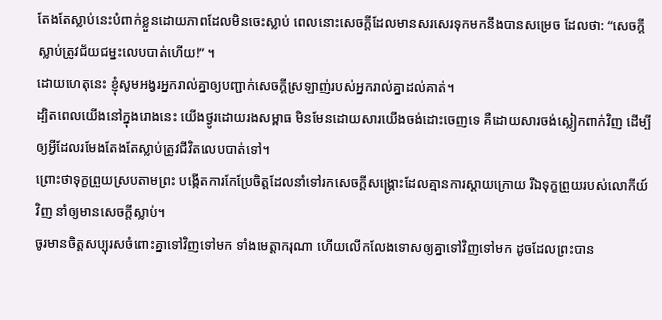តែងតែស្លាប់នេះបំពាក់ខ្លួនដោយភាពដែលមិនចេះស្លាប់ ពេលនោះសេចក្ដីដែលមានសរសេរទុកមកនឹងបានសម្រេច ដែលថា: “សេចក្ដីស្លាប់ត្រូវជ័យជម្នះលេបបាត់ហើយ!” ។
ដោយហេតុនេះ ខ្ញុំសូមអង្វរអ្នករាល់គ្នាឲ្យបញ្ជាក់សេចក្ដីស្រឡាញ់របស់អ្នករាល់គ្នាដល់គាត់។
ដ្បិតពេលយើងនៅក្នុងរោងនេះ យើងថ្ងូរដោយរងសម្ពាធ មិនមែនដោយសារយើងចង់ដោះចេញទេ គឺដោយសារចង់ស្លៀកពាក់វិញ ដើម្បីឲ្យអ្វីដែលរមែងតែងតែស្លាប់ត្រូវជីវិតលេបបាត់ទៅ។
ព្រោះថាទុក្ខព្រួយស្របតាមព្រះ បង្កើតការកែប្រែចិត្តដែលនាំទៅរកសេចក្ដីសង្គ្រោះដែលគ្មានការស្ដាយក្រោយ រីឯទុក្ខព្រួយរបស់លោកីយ៍វិញ នាំឲ្យមានសេចក្ដីស្លាប់។
ចូរមានចិត្តសប្បុរសចំពោះគ្នាទៅវិញទៅមក ទាំងមេត្តាករុណា ហើយលើកលែងទោសឲ្យគ្នាទៅវិញទៅមក ដូចដែលព្រះបាន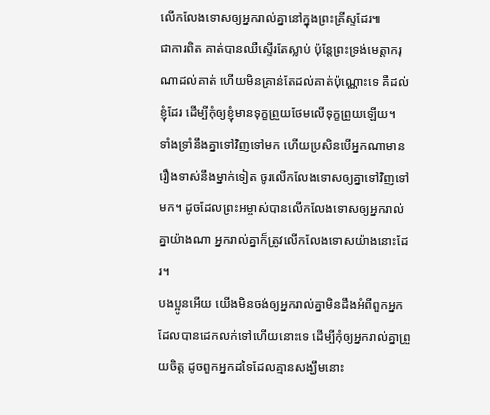លើកលែងទោសឲ្យអ្នករាល់គ្នានៅក្នុងព្រះគ្រីស្ទដែរ៕
ជាការពិត គាត់បានឈឺស្ទើរតែស្លាប់ ប៉ុន្តែព្រះទ្រង់មេត្តាករុណាដល់គាត់ ហើយមិនគ្រាន់តែដល់គាត់ប៉ុណ្ណោះទេ គឺដល់ខ្ញុំដែរ ដើម្បីកុំឲ្យខ្ញុំមានទុក្ខព្រួយថែមលើទុក្ខព្រួយឡើយ។
ទាំងទ្រាំនឹងគ្នាទៅវិញទៅមក ហើយប្រសិនបើអ្នកណាមានរឿងទាស់នឹងម្នាក់ទៀត ចូរលើកលែងទោសឲ្យគ្នាទៅវិញទៅមក។ ដូចដែលព្រះអម្ចាស់បានលើកលែងទោសឲ្យអ្នករាល់គ្នាយ៉ាងណា អ្នករាល់គ្នាក៏ត្រូវលើកលែងទោសយ៉ាងនោះដែរ។
បងប្អូនអើយ យើងមិនចង់ឲ្យអ្នករាល់គ្នាមិនដឹងអំពីពួកអ្នកដែលបានដេកលក់ទៅហើយនោះទេ ដើម្បីកុំឲ្យអ្នករាល់គ្នាព្រួយចិត្ត ដូចពួកអ្នកដទៃដែលគ្មានសង្ឃឹមនោះ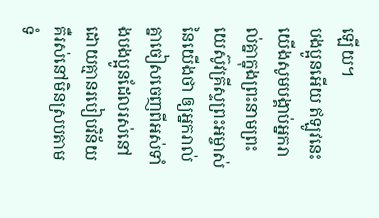ឡើយ។
បងប្អូនអើយ ឥឡូវនេះ យើងសូមបង្គាប់អ្នករាល់គ្នាក្នុងព្រះនាមព្រះយេស៊ូវគ្រីស្ទព្រះអម្ចាស់នៃយើងថា ឲ្យអ្នករាល់គ្នាចៀសចេញពីអស់ទាំងបងប្អូនដែលរស់នៅដោយគ្មានរបៀបវិន័យ គឺរស់នៅមិនស្របតាមទំ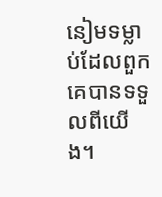នៀមទម្លាប់ដែលពួកគេបានទទួលពីយើង។